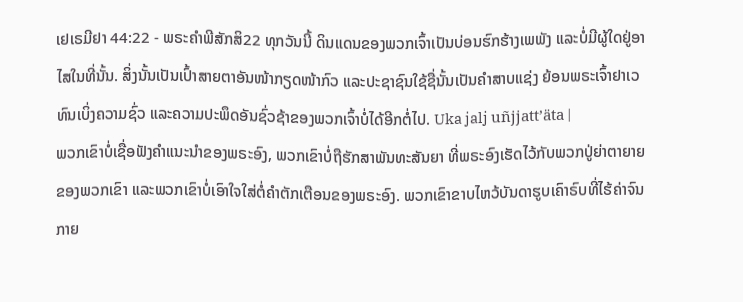ເຢເຣມີຢາ 44:22 - ພຣະຄຳພີສັກສິ22 ທຸກວັນນີ້ ດິນແດນຂອງພວກເຈົ້າເປັນບ່ອນຮົກຮ້າງເພພັງ ແລະບໍ່ມີຜູ້ໃດຢູ່ອາໄສໃນທີ່ນັ້ນ. ສິ່ງນັ້ນເປັນເປົ້າສາຍຕາອັນໜ້າກຽດໜ້າກົວ ແລະປະຊາຊົນໃຊ້ຊື່ນັ້ນເປັນຄຳສາບແຊ່ງ ຍ້ອນພຣະເຈົ້າຢາເວທົນເບິ່ງຄວາມຊົ່ວ ແລະຄວາມປະພຶດອັນຊົ່ວຊ້າຂອງພວກເຈົ້າບໍ່ໄດ້ອີກຕໍ່ໄປ. Uka jalj uñjjattʼäta |
ພວກເຂົາບໍ່ເຊື່ອຟັງຄຳແນະນຳຂອງພຣະອົງ, ພວກເຂົາບໍ່ຖືຮັກສາພັນທະສັນຍາ ທີ່ພຣະອົງເຮັດໄວ້ກັບພວກປູ່ຍ່າຕາຍາຍຂອງພວກເຂົາ ແລະພວກເຂົາບໍ່ເອົາໃຈໃສ່ຕໍ່ຄຳຕັກເຕືອນຂອງພຣະອົງ. ພວກເຂົາຂາບໄຫວ້ບັນດາຮູບເຄົາຣົບທີ່ໄຮ້ຄ່າຈົນກາຍ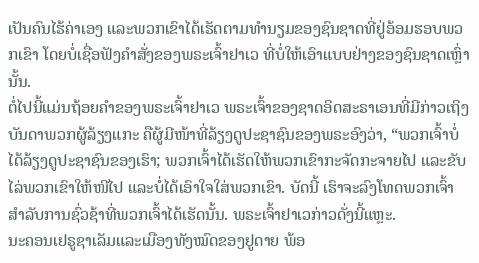ເປັນຄົນໄຮ້ຄ່າເອງ ແລະພວກເຂົາໄດ້ເຮັດຕາມທຳນຽມຂອງຊົນຊາດທີ່ຢູ່ອ້ອມຮອບພວກເຂົາ ໂດຍບໍ່ເຊື່ອຟັງຄຳສັ່ງຂອງພຣະເຈົ້າຢາເວ ທີ່ບໍ່ໃຫ້ເອົາແບບຢ່າງຂອງຊົນຊາດເຫຼົ່ານັ້ນ.
ຕໍ່ໄປນີ້ແມ່ນຖ້ອຍຄຳຂອງພຣະເຈົ້າຢາເວ ພຣະເຈົ້າຂອງຊາດອິດສະຣາເອນທີ່ມີກ່າວເຖິງບັນດາພວກຜູ້ລ້ຽງແກະ ຄືຜູ້ມີໜ້າທີ່ລ້ຽງດູປະຊາຊົນຂອງພຣະອົງວ່າ, “ພວກເຈົ້າບໍ່ໄດ້ລ້ຽງດູປະຊາຊົນຂອງເຮົາ; ພວກເຈົ້າໄດ້ເຮັດໃຫ້ພວກເຂົາກະຈັດກະຈາຍໄປ ແລະຂັບໄລ່ພວກເຂົາໃຫ້ໜີໄປ ແລະບໍ່ໄດ້ເອົາໃຈໃສ່ພວກເຂົາ. ບັດນີ້ ເຮົາຈະລົງໂທດພວກເຈົ້າສຳລັບການຊົ່ວຊ້າທີ່ພວກເຈົ້າໄດ້ເຮັດນັ້ນ. ພຣະເຈົ້າຢາເວກ່າວດັ່ງນີ້ແຫຼະ.
ນະຄອນເຢຣູຊາເລັມແລະເມືອງທັງໝົດຂອງຢູດາຍ ພ້ອ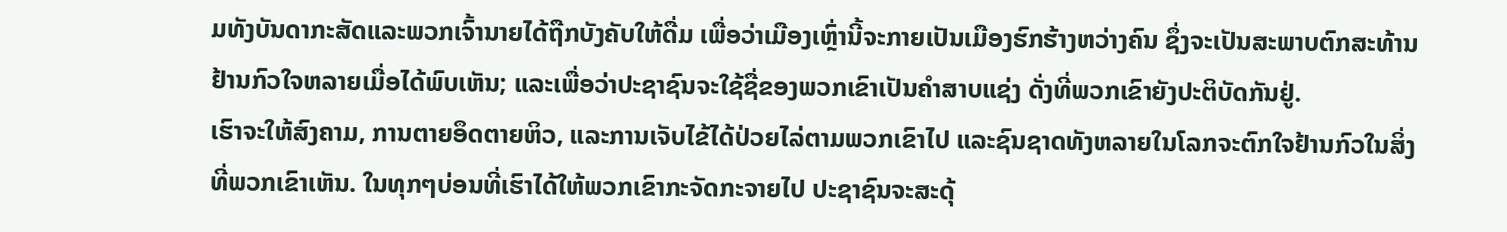ມທັງບັນດາກະສັດແລະພວກເຈົ້ານາຍໄດ້ຖືກບັງຄັບໃຫ້ດື່ມ ເພື່ອວ່າເມືອງເຫຼົ່ານີ້ຈະກາຍເປັນເມືອງຮົກຮ້າງຫວ່າງຄົນ ຊຶ່ງຈະເປັນສະພາບຕົກສະທ້ານຢ້ານກົວໃຈຫລາຍເມື່ອໄດ້ພົບເຫັນ; ແລະເພື່ອວ່າປະຊາຊົນຈະໃຊ້ຊື່ຂອງພວກເຂົາເປັນຄຳສາບແຊ່ງ ດັ່ງທີ່ພວກເຂົາຍັງປະຕິບັດກັນຢູ່.
ເຮົາຈະໃຫ້ສົງຄາມ, ການຕາຍອຶດຕາຍຫິວ, ແລະການເຈັບໄຂ້ໄດ້ປ່ວຍໄລ່ຕາມພວກເຂົາໄປ ແລະຊົນຊາດທັງຫລາຍໃນໂລກຈະຕົກໃຈຢ້ານກົວໃນສິ່ງທີ່ພວກເຂົາເຫັນ. ໃນທຸກໆບ່ອນທີ່ເຮົາໄດ້ໃຫ້ພວກເຂົາກະຈັດກະຈາຍໄປ ປະຊາຊົນຈະສະດຸ້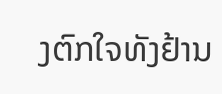ງຕົກໃຈທັງຢ້ານ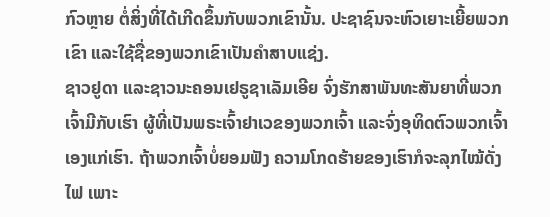ກົວຫຼາຍ ຕໍ່ສິ່ງທີ່ໄດ້ເກີດຂຶ້ນກັບພວກເຂົານັ້ນ. ປະຊາຊົນຈະຫົວເຍາະເຍີ້ຍພວກເຂົາ ແລະໃຊ້ຊື່ຂອງພວກເຂົາເປັນຄຳສາບແຊ່ງ.
ຊາວຢູດາ ແລະຊາວນະຄອນເຢຣູຊາເລັມເອີຍ ຈົ່ງຮັກສາພັນທະສັນຍາທີ່ພວກເຈົ້າມີກັບເຮົາ ຜູ້ທີ່ເປັນພຣະເຈົ້າຢາເວຂອງພວກເຈົ້າ ແລະຈົ່ງອຸທິດຕົວພວກເຈົ້າເອງແກ່ເຮົາ. ຖ້າພວກເຈົ້າບໍ່ຍອມຟັງ ຄວາມໂກດຮ້າຍຂອງເຮົາກໍຈະລຸກໄໝ້ດັ່ງໄຟ ເພາະ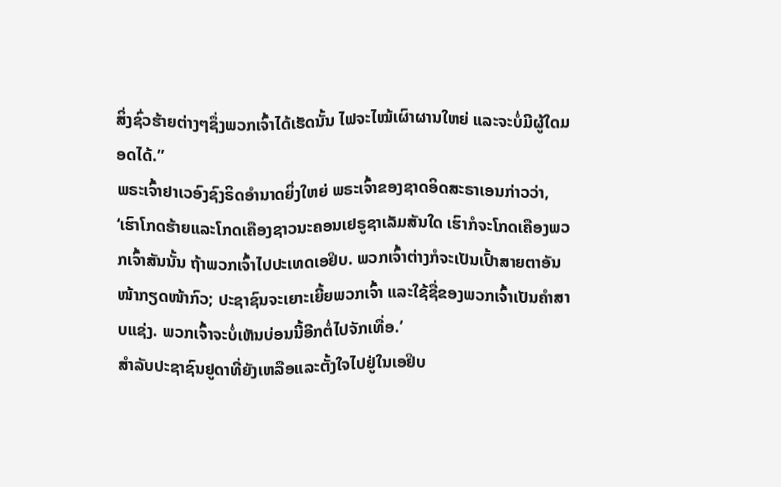ສິ່ງຊົ່ວຮ້າຍຕ່າງໆຊຶ່ງພວກເຈົ້າໄດ້ເຮັດນັ້ນ ໄຟຈະໄໝ້ເຜົາຜານໃຫຍ່ ແລະຈະບໍ່ມີຜູ້ໃດມອດໄດ້.”
ພຣະເຈົ້າຢາເວອົງຊົງຣິດອຳນາດຍິ່ງໃຫຍ່ ພຣະເຈົ້າຂອງຊາດອິດສະຣາເອນກ່າວວ່າ, ‘ເຮົາໂກດຮ້າຍແລະໂກດເຄືອງຊາວນະຄອນເຢຣູຊາເລັມສັນໃດ ເຮົາກໍຈະໂກດເຄືອງພວກເຈົ້າສັນນັ້ນ ຖ້າພວກເຈົ້າໄປປະເທດເອຢິບ. ພວກເຈົ້າຕ່າງກໍຈະເປັນເປົ້າສາຍຕາອັນໜ້າກຽດໜ້າກົວ; ປະຊາຊົນຈະເຍາະເຍີ້ຍພວກເຈົ້າ ແລະໃຊ້ຊື່ຂອງພວກເຈົ້າເປັນຄຳສາບແຊ່ງ. ພວກເຈົ້າຈະບໍ່ເຫັນບ່ອນນີ້ອີກຕໍ່ໄປຈັກເທື່ອ.’
ສຳລັບປະຊາຊົນຢູດາທີ່ຍັງເຫລືອແລະຕັ້ງໃຈໄປຢູ່ໃນເອຢິບ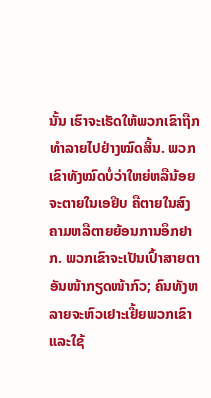ນັ້ນ ເຮົາຈະເຮັດໃຫ້ພວກເຂົາຖືກທຳລາຍໄປຢ່າງໝົດສິ້ນ. ພວກເຂົາທັງໝົດບໍ່ວ່າໃຫຍ່ຫລືນ້ອຍຈະຕາຍໃນເອຢິບ ຄືຕາຍໃນສົງຄາມຫລືຕາຍຍ້ອນການອຶກຢາກ. ພວກເຂົາຈະເປັນເປົ້າສາຍຕາອັນໜ້າກຽດໜ້າກົວ; ຄົນທັງຫລາຍຈະຫົວເຢາະເຢີ້ຍພວກເຂົາແລະໃຊ້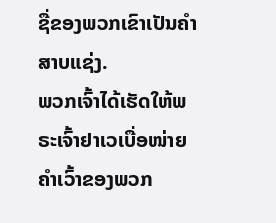ຊື່ຂອງພວກເຂົາເປັນຄຳສາບແຊ່ງ.
ພວກເຈົ້າໄດ້ເຮັດໃຫ້ພຣະເຈົ້າຢາເວເບື່ອໜ່າຍຄຳເວົ້າຂອງພວກ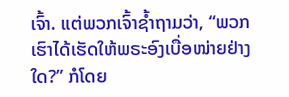ເຈົ້າ. ແຕ່ພວກເຈົ້າຊໍ້າຖາມວ່າ, “ພວກເຮົາໄດ້ເຮັດໃຫ້ພຣະອົງເບື່ອໜ່າຍຢ່າງໃດ?” ກໍໂດຍ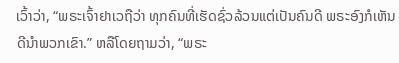ເວົ້າວ່າ, “ພຣະເຈົ້າຢາເວຖືວ່າ ທຸກຄົນທີ່ເຮັດຊົ່ວລ້ວນແຕ່ເປັນຄົນດີ ພຣະອົງກໍເຫັນດີນຳພວກເຂົາ.” ຫລືໂດຍຖາມວ່າ, “ພຣະ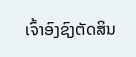ເຈົ້າອົງຊົງຕັດສິນ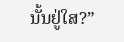ນັ້ນຢູ່ໃສ?”